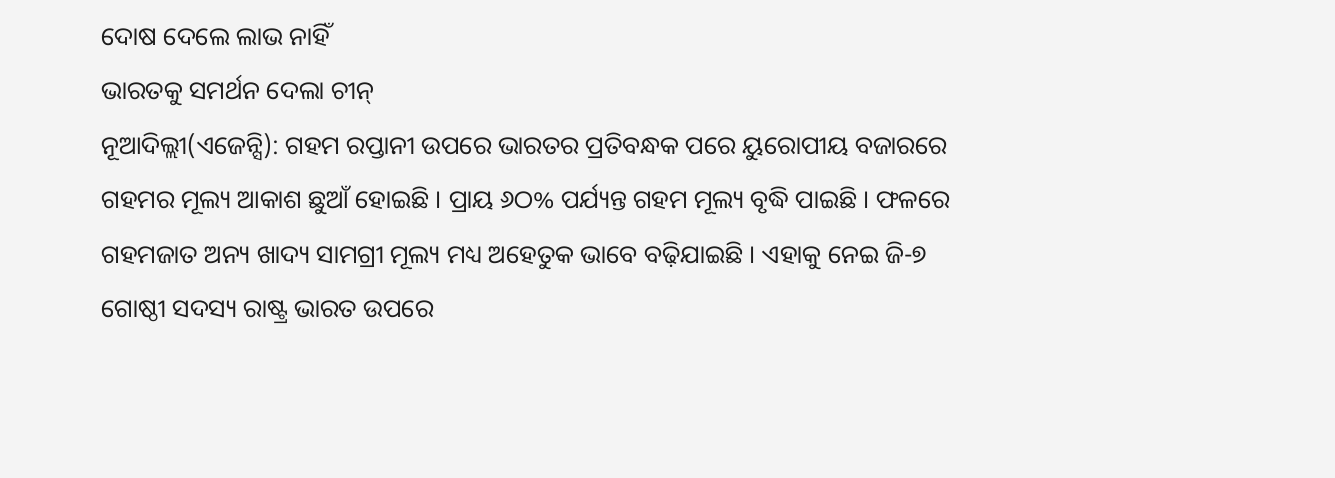ଦୋଷ ଦେଲେ ଲାଭ ନାହିଁ
ଭାରତକୁ ସମର୍ଥନ ଦେଲା ଚୀନ୍
ନୂଆଦିଲ୍ଲୀ(ଏଜେନ୍ସି): ଗହମ ରପ୍ତାନୀ ଉପରେ ଭାରତର ପ୍ରତିବନ୍ଧକ ପରେ ୟୁରୋପୀୟ ବଜାରରେ ଗହମର ମୂଲ୍ୟ ଆକାଶ ଛୁଆଁ ହୋଇଛି । ପ୍ରାୟ ୬ଠ% ପର୍ଯ୍ୟନ୍ତ ଗହମ ମୂଲ୍ୟ ବୃଦ୍ଧି ପାଇଛି । ଫଳରେ ଗହମଜାତ ଅନ୍ୟ ଖାଦ୍ୟ ସାମଗ୍ରୀ ମୂଲ୍ୟ ମଧ୍ୟ ଅହେତୁକ ଭାବେ ବଢ଼ିଯାଇଛି । ଏହାକୁ ନେଇ ଜି-୭ ଗୋଷ୍ଠୀ ସଦସ୍ୟ ରାଷ୍ଟ୍ର ଭାରତ ଉପରେ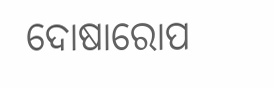ଦୋଷାରୋପ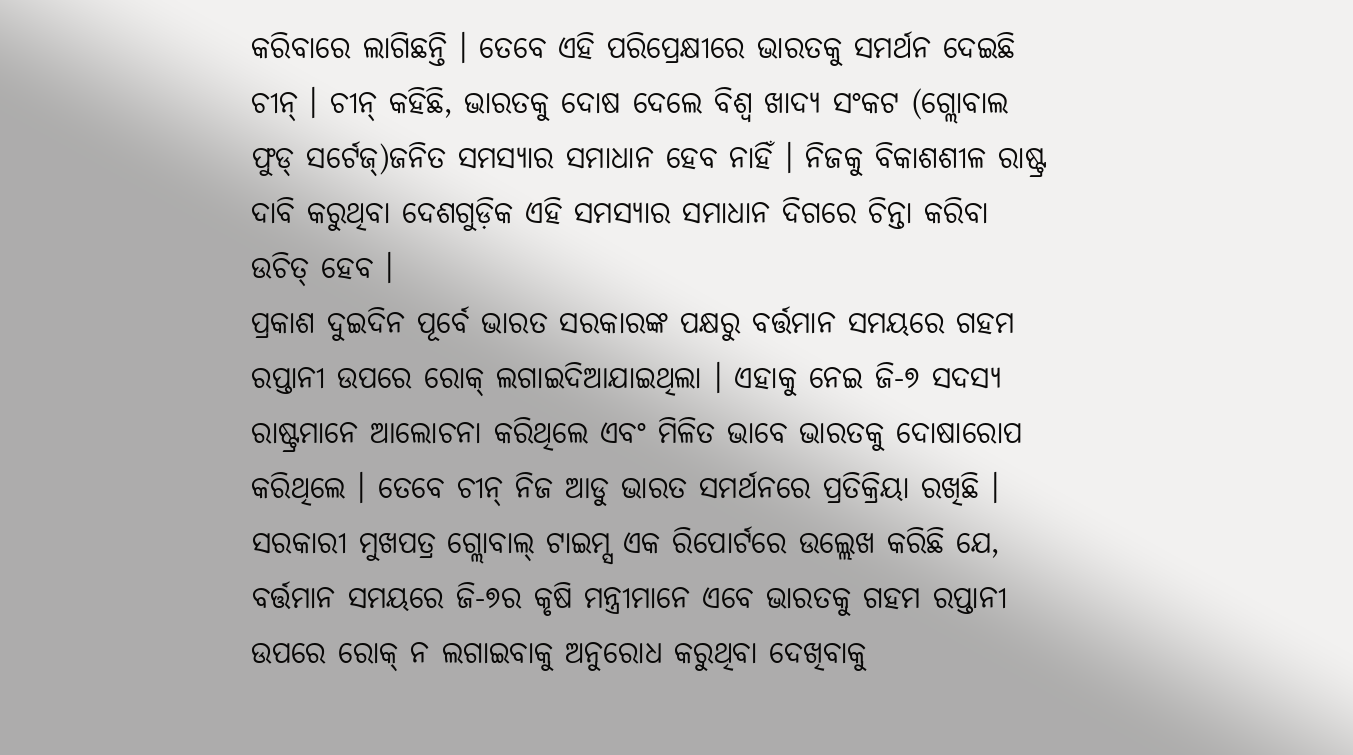କରିବାରେ ଲାଗିଛନ୍ତି । ତେବେ ଏହି ପରିପ୍ରେକ୍ଷୀରେ ଭାରତକୁ ସମର୍ଥନ ଦେଇଛି ଚୀନ୍ । ଚୀନ୍ କହିଛି, ଭାରତକୁ ଦୋଷ ଦେଲେ ବିଶ୍ୱ ଖାଦ୍ୟ ସଂକଟ (ଗ୍ଲୋବାଲ ଫୁଡ୍ ସର୍ଟେଜ୍)ଜନିତ ସମସ୍ୟାର ସମାଧାନ ହେବ ନାହିଁ । ନିଜକୁ ବିକାଶଶୀଳ ରାଷ୍ଟ୍ର ଦାବି କରୁଥିବା ଦେଶଗୁଡ଼ିକ ଏହି ସମସ୍ୟାର ସମାଧାନ ଦିଗରେ ଚିନ୍ତା କରିବା ଉଚିତ୍ ହେବ ।
ପ୍ରକାଶ ଦୁଇଦିନ ପୂର୍ବେ ଭାରତ ସରକାରଙ୍କ ପକ୍ଷରୁ ବର୍ତ୍ତମାନ ସମୟରେ ଗହମ ରପ୍ତାନୀ ଉପରେ ରୋକ୍ ଲଗାଇଦିଆଯାଇଥିଲା । ଏହାକୁ ନେଇ ଜି-୭ ସଦସ୍ୟ ରାଷ୍ଟ୍ରମାନେ ଆଲୋଚନା କରିଥିଲେ ଏବଂ ମିଳିତ ଭାବେ ଭାରତକୁ ଦୋଷାରୋପ କରିଥିଲେ । ତେବେ ଚୀନ୍ ନିଜ ଆଡୁ ଭାରତ ସମର୍ଥନରେ ପ୍ରତିକ୍ରିୟା ରଖିଛି । ସରକାରୀ ମୁଖପତ୍ର ଗ୍ଲୋବାଲ୍ ଟାଇମ୍ସ ଏକ ରିପୋର୍ଟରେ ଉଲ୍ଲେଖ କରିଛି ଯେ, ବର୍ତ୍ତମାନ ସମୟରେ ଜି-୭ର କୃଷି ମନ୍ତ୍ରୀମାନେ ଏବେ ଭାରତକୁ ଗହମ ରପ୍ତାନୀ ଉପରେ ରୋକ୍ ନ ଲଗାଇବାକୁ ଅନୁରୋଧ କରୁଥିବା ଦେଖିବାକୁ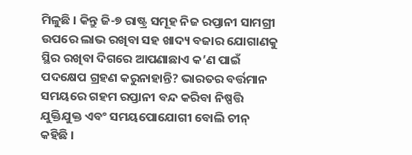ମିଳୁଛି । କିନ୍ତୁ ଜି-୭ ରାଷ୍ଟ୍ର ସମୂହ ନିଜ ରପ୍ତାନୀ ସାମଗ୍ରୀ ଉପରେ ଲାଭ ରଖିବା ସହ ଖାଦ୍ୟ ବଜାର ଯୋଗାଣକୁ ସ୍ଥିର ରଖିବା ଦିଗରେ ଆପଣାଛାଏ କ’ଣ ପାଇଁ ପଦକ୍ଷେପ ଗ୍ରହଣ କରୁନାହାନ୍ତି? ଭାରତର ବର୍ତ୍ତମାନ ସମୟରେ ଗହମ ରପ୍ତାନୀ ବନ୍ଦ କରିବା ନିଷ୍ପତ୍ତି ଯୁକ୍ତିଯୁକ୍ତ ଏବଂ ସମୟପୋଯୋଗୀ ବୋଲି ଚୀନ୍ କହିଛି ।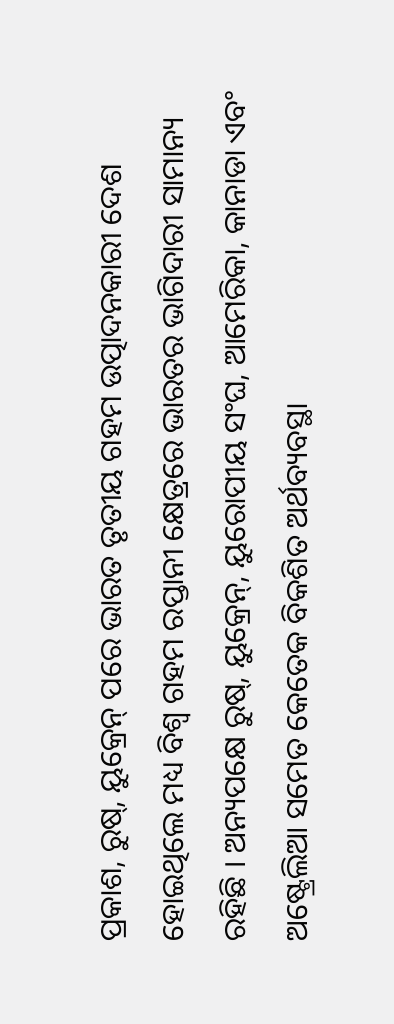ପ୍ରକାଶ, ରୁଷ୍, ୟୁକ୍ରେନ୍ ପରେ ଭାରତ ତୃତୀୟ ଗହମ ଉତ୍ପାଦନକାରୀ ଦେଶ ହୋଇଥିଲେ ମଧ୍ୟ ବିଶ୍ୱ ଗହମ ରପ୍ତାନୀ କ୍ଷେତ୍ରରେ ଭାରତର ଭାଗିଦାରୀ ସାମାନ୍ୟ ରହିଛି । ଅନ୍ୟପକ୍ଷେ ରୁଷ୍, ୟୁକ୍ରେନ୍, ୟୁରୋପୀୟ ସଂଘ, ଆମେରିକା, କାନାଡା ଏବଂ ଅଷ୍ଟ୍ରେଲିଆ ସମେତ କେତେକ ବିକଶିତ ଅର୍ଥବ୍ୟବସ୍ଥା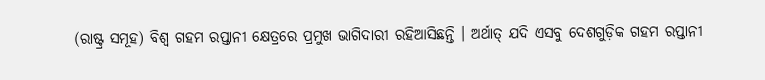(ରାଷ୍ଟ୍ର ସମୂହ) ବିଶ୍ୱ ଗହମ ରପ୍ତାନୀ କ୍ଷେତ୍ରରେ ପ୍ରମୁଖ ଭାଗିଦାରୀ ରହିଆସିଛନ୍ତି । ଅର୍ଥାତ୍ ଯଦି ଏସବୁ ଦେଶଗୁଡ଼ିକ ଗହମ ରପ୍ତାନୀ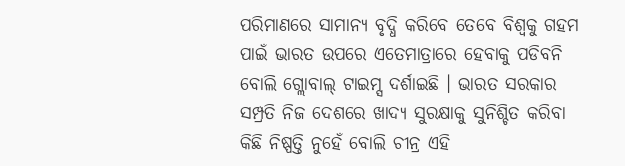ପରିମାଣରେ ସାମାନ୍ୟ ବୃଦ୍ଧି କରିବେ ତେବେ ବିଶ୍ୱକୁ ଗହମ ପାଇଁ ଭାରତ ଉପରେ ଏତେମାତ୍ରାରେ ହେବାକୁ ପଡିବନି ବୋଲି ଗ୍ଲୋବାଲ୍ ଟାଇମ୍ସ ଦର୍ଶାଇଛି । ଭାରତ ସରକାର ସମ୍ପ୍ରତି ନିଜ ଦେଶରେ ଖାଦ୍ୟ ସୁରକ୍ଷାକୁ ସୁନିଶ୍ଚିତ କରିବା କିଛି ନିଷ୍ପତ୍ତି ନୁହେଁ ବୋଲି ଚୀନ୍ର ଏହି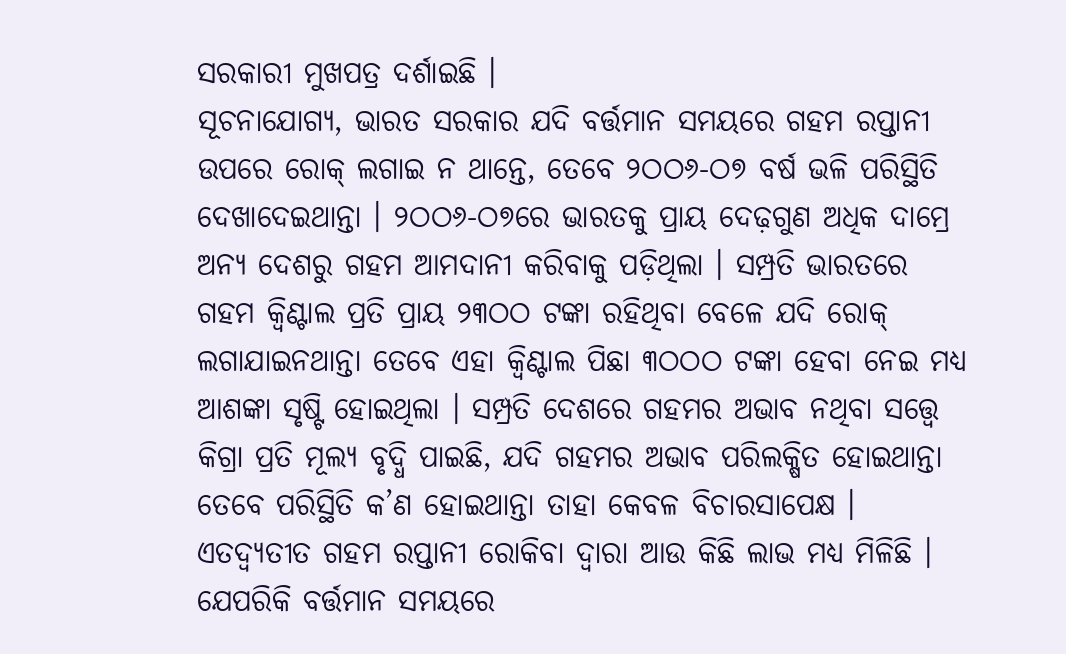ସରକାରୀ ମୁଖପତ୍ର ଦର୍ଶାଇଛି ।
ସୂଚନାଯୋଗ୍ୟ, ଭାରତ ସରକାର ଯଦି ବର୍ତ୍ତମାନ ସମୟରେ ଗହମ ରପ୍ତାନୀ ଉପରେ ରୋକ୍ ଲଗାଇ ନ ଥାନ୍ତେ, ତେବେ ୨ଠଠ୬-ଠ୭ ବର୍ଷ ଭଳି ପରିସ୍ଥିତି ଦେଖାଦେଇଥାନ୍ତା । ୨ଠଠ୬-ଠ୭ରେ ଭାରତକୁ ପ୍ରାୟ ଦେଢ଼ଗୁଣ ଅଧିକ ଦାମ୍ରେ ଅନ୍ୟ ଦେଶରୁ ଗହମ ଆମଦାନୀ କରିବାକୁ ପଡ଼ିଥିଲା । ସମ୍ପ୍ରତି ଭାରତରେ ଗହମ କ୍ୱିଣ୍ଟାଲ ପ୍ରତି ପ୍ରାୟ ୨୩ଠଠ ଟଙ୍କା ରହିଥିବା ବେଳେ ଯଦି ରୋକ୍ ଲଗାଯାଇନଥାନ୍ତା ତେବେ ଏହା କ୍ୱିଣ୍ଟାଲ ପିଛା ୩ଠଠଠ ଟଙ୍କା ହେବା ନେଇ ମଧ୍ୟ ଆଶଙ୍କା ସୃଷ୍ଟି ହୋଇଥିଲା । ସମ୍ପ୍ରତି ଦେଶରେ ଗହମର ଅଭାବ ନଥିବା ସତ୍ତ୍ୱେ କିଗ୍ରା ପ୍ରତି ମୂଲ୍ୟ ବୃଦ୍ଧି ପାଇଛି, ଯଦି ଗହମର ଅଭାବ ପରିଲକ୍ଷିତ ହୋଇଥାନ୍ତା ତେବେ ପରିସ୍ଥିତି କ’ଣ ହୋଇଥାନ୍ତା ତାହା କେବଳ ବିଚାରସାପେକ୍ଷ । ଏତଦ୍ବ୍ୟତୀତ ଗହମ ରପ୍ତାନୀ ରୋକିବା ଦ୍ୱାରା ଆଉ କିଛି ଲାଭ ମଧ୍ୟ ମିଳିଛି । ଯେପରିକି ବର୍ତ୍ତମାନ ସମୟରେ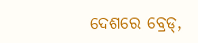ଦେଶରେ ବ୍ରେଡ୍,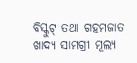ବିସ୍କୁଟ୍ ତଥା ଗହମଜାତ ଖାଦ୍ୟ ସାମଗ୍ରୀ ମୂଲ୍ୟ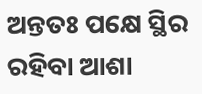ଅନ୍ତତଃ ପକ୍ଷେ ସ୍ଥିର ରହିବା ଆଶା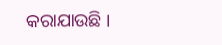କରାଯାଉଛି ।